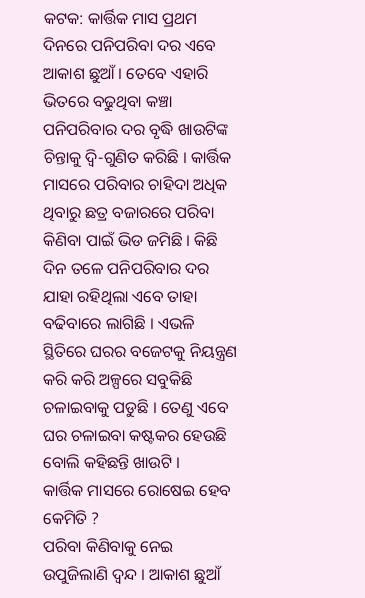କଟକ: କାର୍ତ୍ତିକ ମାସ ପ୍ରଥମ ଦିନରେ ପନିପରିବା ଦର ଏବେ ଆକାଶ ଛୁଆଁ । ତେବେ ଏହାରି ଭିତରେ ବଢୁଥିବା କଞ୍ଚା ପନିପରିବାର ଦର ବୃଦ୍ଧି ଖାଉଟିଙ୍କ ଚିନ୍ତାକୁ ଦ୍ଵି-ଗୁଣିତ କରିଛି । କାର୍ତ୍ତିକ ମାସରେ ପରିବାର ଚାହିଦା ଅଧିକ ଥିବାରୁ ଛତ୍ର ବଜାରରେ ପରିବା କିଣିବା ପାଇଁ ଭିଡ ଜମିଛି । କିଛି ଦିନ ତଳେ ପନିପରିବାର ଦର ଯାହା ରହିଥିଲା ଏବେ ତାହା ବଢିବାରେ ଲାଗିଛି । ଏଭଳି ସ୍ଥିତିରେ ଘରର ବଜେଟକୁ ନିୟନ୍ତ୍ରଣ କରି କରି ଅଳ୍ପରେ ସବୁକିଛି ଚଳାଇବାକୁ ପଡୁଛି । ତେଣୁ ଏବେ ଘର ଚଳାଇବା କଷ୍ଟକର ହେଉଛି ବୋଲି କହିଛନ୍ତି ଖାଉଟି ।
କାର୍ତ୍ତିକ ମାସରେ ରୋଷେଇ ହେବ କେମିତି ?
ପରିବା କିଣିବାକୁ ନେଇ ଉପୁଜିଲାଣି ଦ୍ଵନ୍ଦ । ଆକାଶ ଛୁଆଁ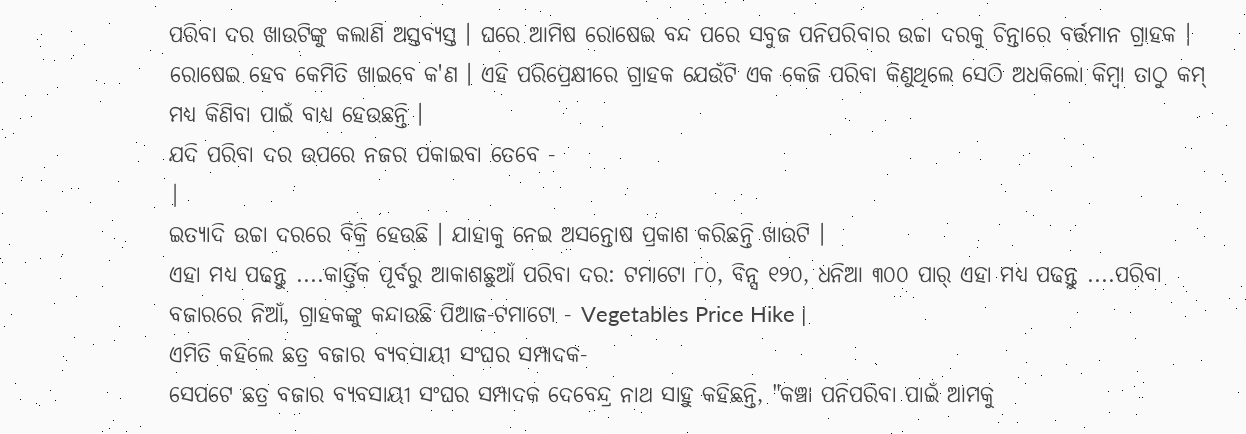ପରିବା ଦର ଖାଉଟିଙ୍କୁ କଲାଣି ଅସ୍ତବ୍ୟସ୍ତ । ଘରେ ଆମିଷ ରୋଷେଇ ବନ୍ଦ ପରେ ସବୁଜ ପନିପରିବାର ଉଚ୍ଚା ଦରକୁ ଚିନ୍ତାରେ ବର୍ତ୍ତମାନ ଗ୍ରାହକ । ରୋଷେଇ ହେବ କେମିତି ଖାଇବେ କ'ଣ । ଏହି ପରିପ୍ରେକ୍ଷୀରେ ଗ୍ରାହକ ଯେଉଁଟି ଏକ କେଜି ପରିବା କିଣୁଥିଲେ ସେଠି ଅଧକିଲୋ କିମ୍ବା ତାଠୁ କମ୍ ମଧ୍ୟ କିଣିବା ପାଇଁ ବାଧ୍ୟ ହେଉଛନ୍ତି ।
ଯଦି ପରିବା ଦର ଉପରେ ନଜର ପକାଇବା ତେବେ -
|
ଇତ୍ୟାଦି ଉଚ୍ଚା ଦରରେ ବିକ୍ରି ହେଉଛି । ଯାହାକୁ ନେଇ ଅସନ୍ତୋଷ ପ୍ରକାଶ କରିଛନ୍ତି ଖାଉଟି ।
ଏହା ମଧ୍ୟ ପଢନ୍ତୁ ....କାର୍ତ୍ତିକ ପୂର୍ବରୁ ଆକାଶଛୁଆଁ ପରିବା ଦର: ଟମାଟୋ ୮୦, ବିନ୍ସ ୧୨୦, ଧନିଆ ୩୦୦ ପାର୍ ଏହା ମଧ୍ୟ ପଢନ୍ତୁ ....ପରିବା ବଜାରରେ ନିଆଁ, ଗ୍ରାହକଙ୍କୁ କନ୍ଦାଉଛି ପିଆଜ-ଟମାଟୋ - Vegetables Price Hike |
ଏମିତି କହିଲେ ଛତ୍ର ବଜାର ବ୍ୟବସାୟୀ ସଂଘର ସମ୍ପାଦକ-
ସେପଟେ ଛତ୍ର ବଜାର ବ୍ୟବସାୟୀ ସଂଘର ସମ୍ପାଦକ ଦେବେନ୍ଦ୍ର ନାଥ ସାହୁ କହିଛନ୍ତି, "କଞ୍ଚା ପନିପରିବା ପାଇଁ ଆମକୁ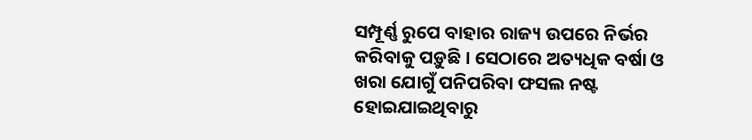ସମ୍ପୂର୍ଣ୍ଣ ରୁପେ ବାହାର ରାଜ୍ୟ ଉପରେ ନିର୍ଭର କରିବାକୁ ପଡ଼ୁଛି । ସେଠାରେ ଅତ୍ୟଧିକ ବର୍ଷା ଓ ଖରା ଯୋଗୁଁ ପନିପରିବା ଫସଲ ନଷ୍ଟ ହୋଇଯାଇଥିବାରୁ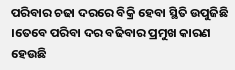ପରିବାର ଚଢା ଦରରେ ବିକ୍ରି ହେବା ସ୍ଥିତି ଉପୁଜିଛି ।ତେବେ ପରିବା ଦର ବଢିବାର ପ୍ରମୁଖ କାରଣ ହେଉଛି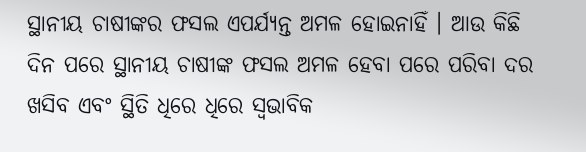ସ୍ଥାନୀୟ ଚାଷୀଙ୍କର ଫସଲ ଏପର୍ଯ୍ୟନ୍ତ ଅମଳ ହୋଇନାହିଁ । ଆଉ କିଛି ଦିନ ପରେ ସ୍ଥାନୀୟ ଚାଷୀଙ୍କ ଫସଲ ଅମଳ ହେବା ପରେ ପରିବା ଦର ଖସିବ ଏବଂ ସ୍ଥିତି ଧିରେ ଧିରେ ସ୍ୱଭାବିକ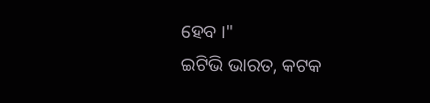ହେବ ।"
ଇଟିଭି ଭାରତ, କଟକ